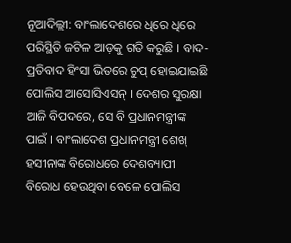ନୂଆଦିଲ୍ଲୀ: ବାଂଲାଦେଶରେ ଧିରେ ଧିରେ ପରିସ୍ଥିତି ଜଟିଳ ଆଡ଼କୁ ଗତି କରୁଛି । ବାଦ-ପ୍ରତିବାଦ ହିଂସା ଭିତରେ ଚୁପ୍ ହୋଇଯାଇଛି ପୋଲିସ ଆସୋସିଏସନ୍ । ଦେଶର ସୁରକ୍ଷା ଆଜି ବିପଦରେ, ସେ ବି ପ୍ରଧାନମନ୍ତ୍ରୀଙ୍କ ପାଇଁ । ବାଂଲାଦେଶ ପ୍ରଧାନମନ୍ତ୍ରୀ ଶେଖ୍ ହସୀନାଙ୍କ ବିରୋଧରେ ଦେଶବ୍ୟାପୀ ବିରୋଧ ହେଉଥିବା ବେଳେ ପୋଲିସ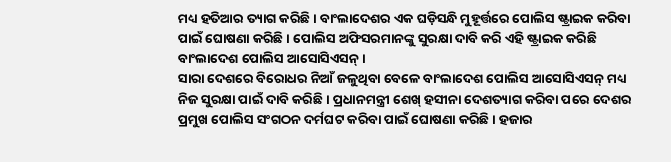ମଧ୍ୟ ହତିଆର ତ୍ୟାଗ କରିଛି । ବାଂଲାଦେଶର ଏକ ଘଡ଼ିସନ୍ଧି ମୁହୂର୍ତ୍ତରେ ପୋଲିସ ଷ୍ଟ୍ରାଇକ କରିବା ପାଇଁ ଘୋଷଣା କରିଛି । ପୋଲିସ ଅଫିସରମାନଙ୍କୁ ସୁରକ୍ଷା ଦାବି କରି ଏହି ଷ୍ଟ୍ରାଇକ କରିଛି ବାଂଲାଦେଶ ପୋଲିସ ଆସୋସିଏସନ୍ ।
ସାରା ଦେଶରେ ବିରୋଧର ନିଆଁ ଜଳୁଥିବା ବେଳେ ବାଂଲାଦେଶ ପୋଲିସ ଆସୋସିଏସନ୍ ମଧ୍ୟ ନିଜ ସୁରକ୍ଷା ପାଇଁ ଦାବି କରିଛି । ପ୍ରଧାନମନ୍ତ୍ରୀ ଶେଖ୍ ହସୀନା ଦେଶତ୍ୟାଗ କରିବା ପରେ ଦେଶର ପ୍ରମୁଖ ପୋଲିସ ସଂଗଠନ ଦର୍ମଘଟ କରିବା ପାଇଁ ଘୋଷଣା କରିଛି । ହଜାର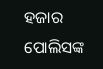ହଜାର ପୋଲିସଙ୍କ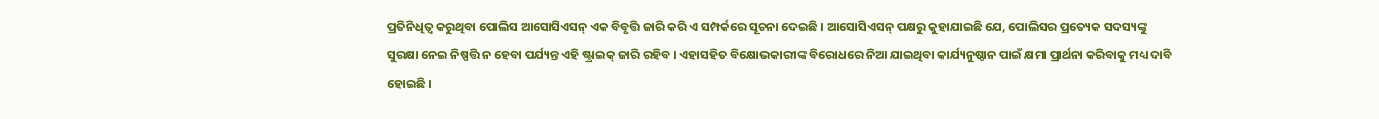ପ୍ରତିନିଧିତ୍ୱ କରୁଥିବା ପୋଲିସ ଆସୋସିଏସନ୍ ଏକ ବିବୃତ୍ତି ଜାରି କରି ଏ ସମ୍ପର୍କରେ ସୂଚନା ଦେଇଛି । ଆସୋସିଏସନ୍ ପକ୍ଷରୁ କୁହାଯାଇଛି ଯେ, ପୋଲିସର ପ୍ରତ୍ୟେକ ସଦସ୍ୟଙ୍କୁ ସୁରକ୍ଷା ନେଇ ନିଷ୍ପତ୍ତି ନ ହେବା ପର୍ଯ୍ୟନ୍ତ ଏହି ଷ୍ଟ୍ରାଇକ୍ ଜାରି ରହିବ । ଏହାସହିତ ବିକ୍ଷୋଭକାରୀଙ୍କ ବିରୋଧରେ ନିଆ ଯାଇଥିବା କାର୍ଯ୍ୟନୁଷ୍ଠାନ ପାଇଁ କ୍ଷମା ପ୍ରାର୍ଥନା କରିବାକୁ ମଧ୍ୟ ଦାବି ହୋଇଛି ।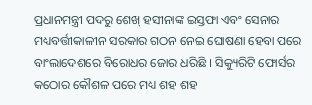ପ୍ରଧାନମନ୍ତ୍ରୀ ପଦରୁ ଶେଖ୍ ହସୀନାଙ୍କ ଇସ୍ତଫା ଏବଂ ସେନାର ମଧ୍ୟବର୍ତ୍ତୀକାଳୀନ ସରକାର ଗଠନ ନେଇ ଘୋଷଣା ହେବା ପରେ ବାଂଲାଦେଶରେ ବିରୋଧର ଜୋର ଧରିଛି । ସିକ୍ୟୁରିଟି ଫୋର୍ସର କଠୋର କୌଶଳ ପରେ ମଧ୍ୟ ଶହ ଶହ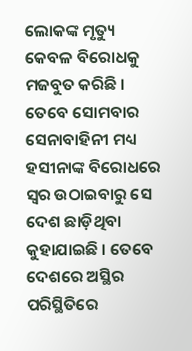ଲୋକଙ୍କ ମୃତ୍ୟୁ କେବଳ ବିରୋଧକୁ ମଜବୁତ କରିଛି । ତେବେ ସୋମବାର ସେନାବାହିନୀ ମଧ୍ୟ ହସୀନାଙ୍କ ବିରୋଧରେ ସ୍ୱର ଉଠାଇବାରୁ ସେ ଦେଶ ଛାଡ଼ିଥିବା କୁହାଯାଇଛି । ତେବେ ଦେଶରେ ଅସ୍ଥିର ପରିସ୍ଥିତିରେ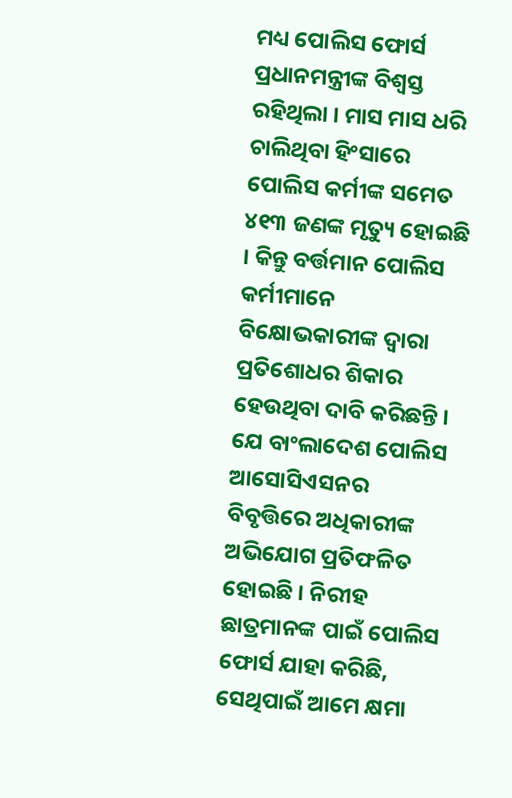ମଧ୍ୟ ପୋଲିସ ଫୋର୍ସ ପ୍ରଧାନମନ୍ତ୍ରୀଙ୍କ ବିଶ୍ୱସ୍ତ ରହିଥିଲା । ମାସ ମାସ ଧରି ଚାଲିଥିବା ହିଂସାରେ ପୋଲିସ କର୍ମୀଙ୍କ ସମେତ ୪୧୩ ଜଣଙ୍କ ମୃତ୍ୟୁ ହୋଇଛି । କିନ୍ତୁ ବର୍ତ୍ତମାନ ପୋଲିସ କର୍ମୀମାନେ ବିକ୍ଷୋଭକାରୀଙ୍କ ଦ୍ୱାରା ପ୍ରତିଶୋଧର ଶିକାର ହେଉଥିବା ଦାବି କରିଛନ୍ତି ।
ଯେ ବାଂଲାଦେଶ ପୋଲିସ ଆସୋସିଏସନର ବିବୃତ୍ତିରେ ଅଧିକାରୀଙ୍କ ଅଭିଯୋଗ ପ୍ରତିଫଳିତ ହୋଇଛି । ନିରୀହ ଛାତ୍ରମାନଙ୍କ ପାଇଁ ପୋଲିସ ଫୋର୍ସ ଯାହା କରିଛି, ସେଥିପାଇଁ ଆମେ କ୍ଷମା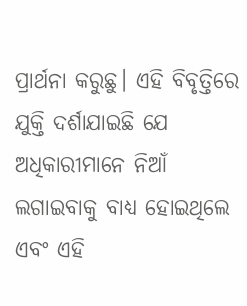ପ୍ରାର୍ଥନା କରୁଛୁ। ଏହି ବିବୃତ୍ତିରେ ଯୁକ୍ତି ଦର୍ଶାଯାଇଛି ଯେ ଅଧିକାରୀମାନେ ନିଆଁ ଲଗାଇବାକୁ ବାଧ୍ୟ ହୋଇଥିଲେ ଏବଂ ଏହି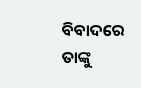ବିବାଦରେ ତାଙ୍କୁ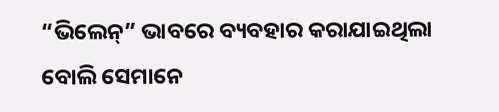“ଭିଲେନ୍” ଭାବରେ ବ୍ୟବହାର କରାଯାଇଥିଲା ବୋଲି ସେମାନେ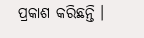ପ୍ରକାଶ କରିଛନ୍ତି ।